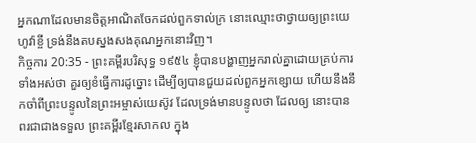អ្នកណាដែលមានចិត្តអាណិតចែកដល់ពួកទាល់ក្រ នោះឈ្មោះថាថ្វាយឲ្យព្រះយេហូវ៉ាខ្ចី ទ្រង់នឹងតបស្នងសងគុណអ្នកនោះវិញ។
កិច្ចការ 20:35 - ព្រះគម្ពីរបរិសុទ្ធ ១៩៥៤ ខ្ញុំបានបង្ហាញអ្នករាល់គ្នាដោយគ្រប់ការទាំងអស់ថា គួរឲ្យខំធ្វើការដូច្នោះ ដើម្បីឲ្យបានជួយដល់ពួកអ្នកខ្សោយ ហើយនឹងនឹកចាំពីព្រះបន្ទូលនៃព្រះអម្ចាស់យេស៊ូវ ដែលទ្រង់មានបន្ទូលថា ដែលឲ្យ នោះបានពរជាជាងទទួល ព្រះគម្ពីរខ្មែរសាកល ក្នុង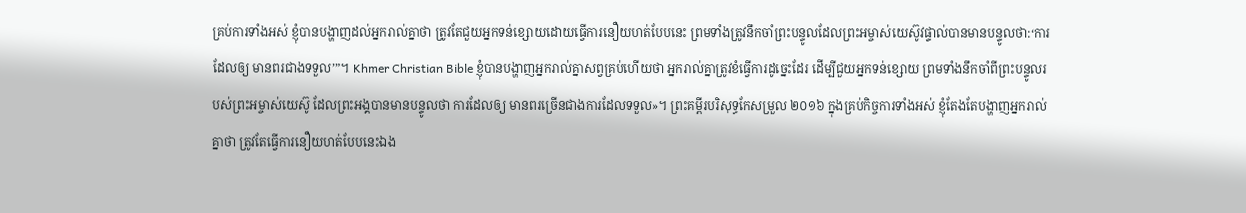គ្រប់ការទាំងអស់ ខ្ញុំបានបង្ហាញដល់អ្នករាល់គ្នាថា ត្រូវតែជួយអ្នកទន់ខ្សោយដោយធ្វើការនឿយហត់បែបនេះ ព្រមទាំងត្រូវនឹកចាំព្រះបន្ទូលដែលព្រះអម្ចាស់យេស៊ូវផ្ទាល់បានមានបន្ទូលថា:‘ការដែលឲ្យ មានពរជាងទទួល’”។ Khmer Christian Bible ខ្ញុំបានបង្ហាញអ្នករាល់គ្នាសព្វគ្រប់ហើយថា អ្នករាល់គ្នាត្រូវខំធ្វើការដូច្នេះដែរ ដើម្បីជួយអ្នកទន់ខ្សោយ ព្រមទាំងនឹកចាំពីព្រះបន្ទូលរបស់ព្រះអម្ចាស់យេស៊ូ ដែលព្រះអង្គបានមានបន្ទូលថា ការដែលឲ្យ មានពរច្រើនជាងការដែលទទួល»។ ព្រះគម្ពីរបរិសុទ្ធកែសម្រួល ២០១៦ ក្នុងគ្រប់កិច្ចការទាំងអស់ ខ្ញុំតែងតែបង្ហាញអ្នករាល់គ្នាថា ត្រូវតែធ្វើការនឿយហត់បែបនេះឯង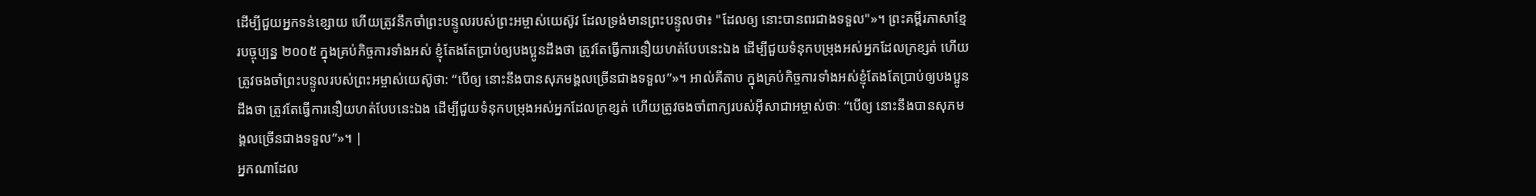ដើម្បីជួយអ្នកទន់ខ្សោយ ហើយត្រូវនឹកចាំព្រះបន្ទូលរបស់ព្រះអម្ចាស់យេស៊ូវ ដែលទ្រង់មានព្រះបន្ទូលថា៖ "ដែលឲ្យ នោះបានពរជាងទទួល"»។ ព្រះគម្ពីរភាសាខ្មែរបច្ចុប្បន្ន ២០០៥ ក្នុងគ្រប់កិច្ចការទាំងអស់ ខ្ញុំតែងតែប្រាប់ឲ្យបងប្អូនដឹងថា ត្រូវតែធ្វើការនឿយហត់បែបនេះឯង ដើម្បីជួយទំនុកបម្រុងអស់អ្នកដែលក្រខ្សត់ ហើយត្រូវចងចាំព្រះបន្ទូលរបស់ព្រះអម្ចាស់យេស៊ូថា: “បើឲ្យ នោះនឹងបានសុភមង្គលច្រើនជាងទទួល”»។ អាល់គីតាប ក្នុងគ្រប់កិច្ចការទាំងអស់ខ្ញុំតែងតែប្រាប់ឲ្យបងប្អូនដឹងថា ត្រូវតែធ្វើការនឿយហត់បែបនេះឯង ដើម្បីជួយទំនុកបម្រុងអស់អ្នកដែលក្រខ្សត់ ហើយត្រូវចងចាំពាក្យរបស់អ៊ីសាជាអម្ចាស់ថាៈ “បើឲ្យ នោះនឹងបានសុភមង្គលច្រើនជាងទទួល”»។ |
អ្នកណាដែល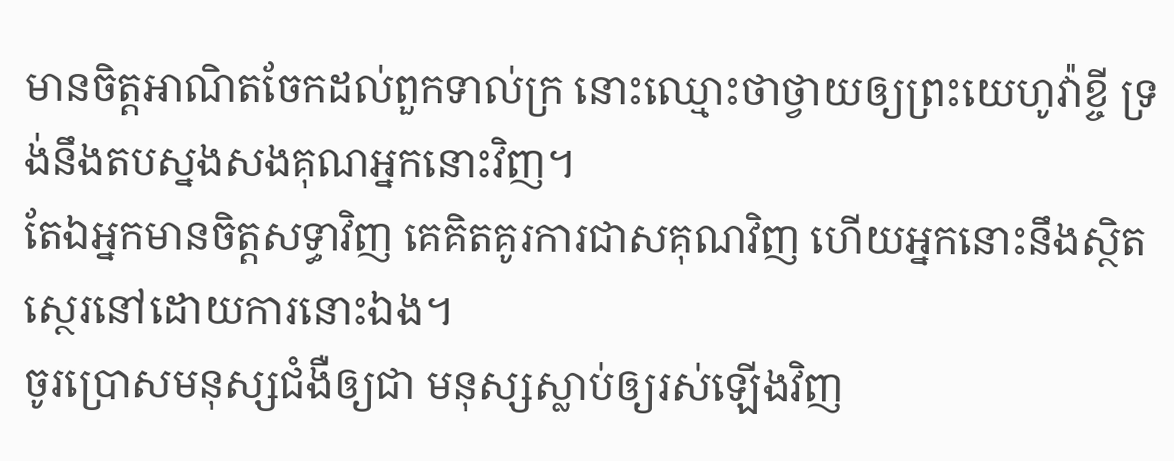មានចិត្តអាណិតចែកដល់ពួកទាល់ក្រ នោះឈ្មោះថាថ្វាយឲ្យព្រះយេហូវ៉ាខ្ចី ទ្រង់នឹងតបស្នងសងគុណអ្នកនោះវិញ។
តែឯអ្នកមានចិត្តសទ្ធាវិញ គេគិតគូរការជាសគុណវិញ ហើយអ្នកនោះនឹងស្ថិតស្ថេរនៅដោយការនោះឯង។
ចូរប្រោសមនុស្សជំងឺឲ្យជា មនុស្សស្លាប់ឲ្យរស់ឡើងវិញ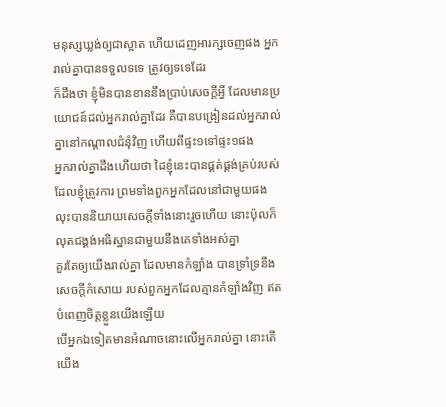មនុស្សឃ្លង់ឲ្យជាស្អាត ហើយដេញអារក្សចេញផង អ្នករាល់គ្នាបានទទួលទទេ ត្រូវឲ្យទទេដែរ
ក៏ដឹងថា ខ្ញុំមិនបានខាននឹងប្រាប់សេចក្ដីអ្វី ដែលមានប្រយោជន៍ដល់អ្នករាល់គ្នាដែរ គឺបានបង្រៀនដល់អ្នករាល់គ្នានៅកណ្តាលជំនុំវិញ ហើយពីផ្ទះ១ទៅផ្ទះ១ផង
អ្នករាល់គ្នាដឹងហើយថា ដៃខ្ញុំនេះបានផ្គត់ផ្គង់គ្រប់របស់ ដែលខ្ញុំត្រូវការ ព្រមទាំងពួកអ្នកដែលនៅជាមួយផង
លុះបាននិយាយសេចក្ដីទាំងនោះរួចហើយ នោះប៉ុលក៏លុតជង្គង់អធិស្ឋានជាមួយនឹងគេទាំងអស់គ្នា
គួរតែឲ្យយើងរាល់គ្នា ដែលមានកំឡាំង បានទ្រាំទ្រនឹងសេចក្ដីកំសោយ របស់ពួកអ្នកដែលគ្មានកំឡាំងវិញ ឥតបំពេញចិត្តខ្លួនយើងឡើយ
បើអ្នកឯទៀតមានអំណាចនោះលើអ្នករាល់គ្នា នោះតើយើង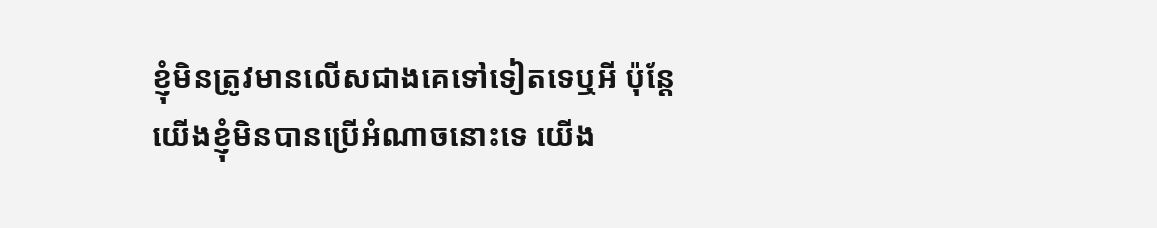ខ្ញុំមិនត្រូវមានលើសជាងគេទៅទៀតទេឬអី ប៉ុន្តែ យើងខ្ញុំមិនបានប្រើអំណាចនោះទេ យើង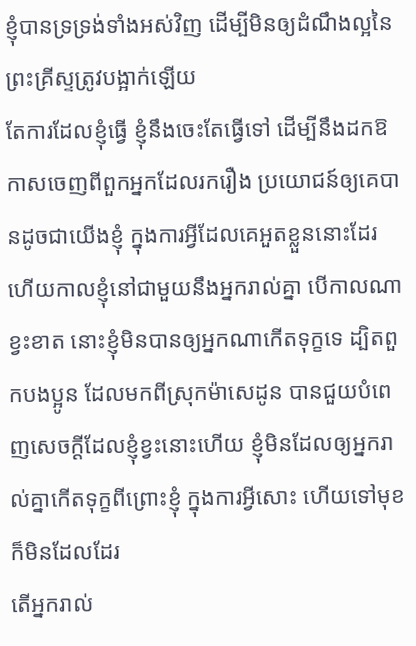ខ្ញុំបានទ្រទ្រង់ទាំងអស់វិញ ដើម្បីមិនឲ្យដំណឹងល្អនៃព្រះគ្រីស្ទត្រូវបង្អាក់ឡើយ
តែការដែលខ្ញុំធ្វើ ខ្ញុំនឹងចេះតែធ្វើទៅ ដើម្បីនឹងដកឱកាសចេញពីពួកអ្នកដែលរករឿង ប្រយោជន៍ឲ្យគេបានដូចជាយើងខ្ញុំ ក្នុងការអ្វីដែលគេអួតខ្លួននោះដែរ
ហើយកាលខ្ញុំនៅជាមួយនឹងអ្នករាល់គ្នា បើកាលណាខ្វះខាត នោះខ្ញុំមិនបានឲ្យអ្នកណាកើតទុក្ខទេ ដ្បិតពួកបងប្អូន ដែលមកពីស្រុកម៉ាសេដូន បានជួយបំពេញសេចក្ដីដែលខ្ញុំខ្វះនោះហើយ ខ្ញុំមិនដែលឲ្យអ្នករាល់គ្នាកើតទុក្ខពីព្រោះខ្ញុំ ក្នុងការអ្វីសោះ ហើយទៅមុខក៏មិនដែលដែរ
តើអ្នករាល់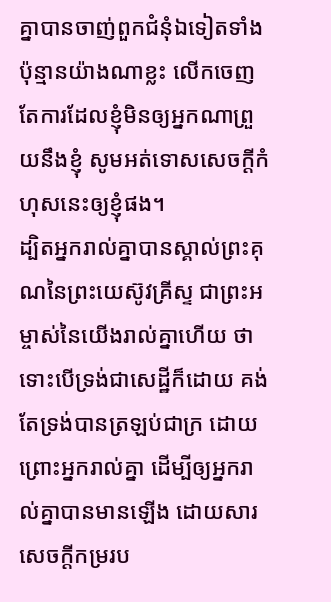គ្នាបានចាញ់ពួកជំនុំឯទៀតទាំងប៉ុន្មានយ៉ាងណាខ្លះ លើកចេញតែការដែលខ្ញុំមិនឲ្យអ្នកណាព្រួយនឹងខ្ញុំ សូមអត់ទោសសេចក្ដីកំហុសនេះឲ្យខ្ញុំផង។
ដ្បិតអ្នករាល់គ្នាបានស្គាល់ព្រះគុណនៃព្រះយេស៊ូវគ្រីស្ទ ជាព្រះអម្ចាស់នៃយើងរាល់គ្នាហើយ ថាទោះបើទ្រង់ជាសេដ្ឋីក៏ដោយ គង់តែទ្រង់បានត្រឡប់ជាក្រ ដោយព្រោះអ្នករាល់គ្នា ដើម្បីឲ្យអ្នករាល់គ្នាបានមានឡើង ដោយសារសេចក្ដីកម្ររប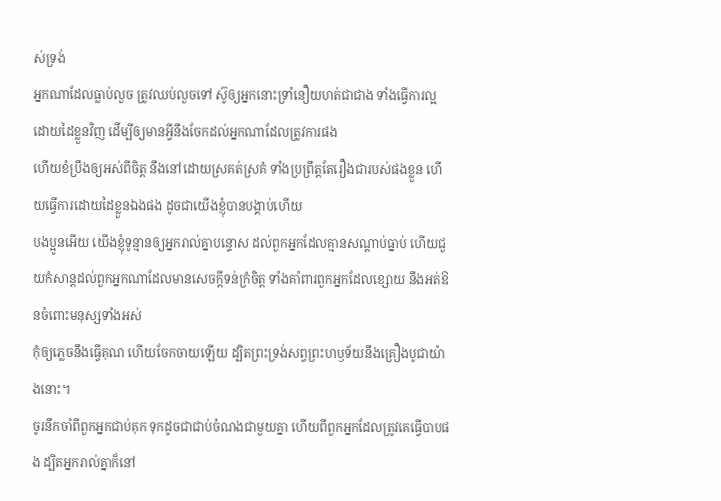ស់ទ្រង់
អ្នកណាដែលធ្លាប់លួច ត្រូវឈប់លួចទៅ ស៊ូឲ្យអ្នកនោះទ្រាំនឿយហត់ជាជាង ទាំងធ្វើការល្អដោយដៃខ្លួនវិញ ដើម្បីឲ្យមានអ្វីនឹងចែកដល់អ្នកណាដែលត្រូវការផង
ហើយខំប្រឹងឲ្យអស់ពីចិត្ត នឹងនៅដោយស្រគត់ស្រគំ ទាំងប្រព្រឹត្តតែរឿងជារបស់ផងខ្លួន ហើយធ្វើការដោយដៃខ្លួនឯងផង ដូចជាយើងខ្ញុំបានបង្គាប់ហើយ
បងប្អូនអើយ យើងខ្ញុំទូន្មានឲ្យអ្នករាល់គ្នាបន្ទោស ដល់ពួកអ្នកដែលគ្មានសណ្តាប់ធ្នាប់ ហើយជួយកំសាន្តដល់ពួកអ្នកណាដែលមានសេចក្ដីទន់ក្រំចិត្ត ទាំងគាំពារពួកអ្នកដែលខ្សោយ នឹងអត់ឱនចំពោះមនុស្សទាំងអស់
កុំឲ្យភ្លេចនឹងធ្វើគុណ ហើយចែកចាយឡើយ ដ្បិតព្រះទ្រង់សព្វព្រះហឫទ័យនឹងគ្រឿងបូជាយ៉ាងនោះ។
ចូរនឹកចាំពីពួកអ្នកជាប់គុក ទុកដូចជាជាប់ចំណងជាមួយគ្នា ហើយពីពួកអ្នកដែលត្រូវគេធ្វើបាបផង ដ្បិតអ្នករាល់គ្នាក៏នៅ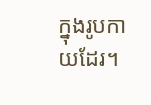ក្នុងរូបកាយដែរ។